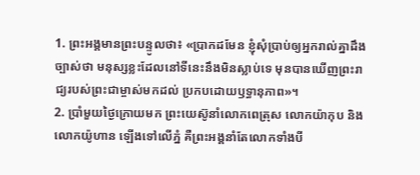1. ព្រះអង្គមានព្រះបន្ទូលថា៖ «ប្រាកដមែន ខ្ញុំសុំប្រាប់ឲ្យអ្នករាល់គ្នាដឹងច្បាស់ថា មនុស្សខ្លះដែលនៅទីនេះនឹងមិនស្លាប់ទេ មុនបានឃើញព្រះរាជ្យរបស់ព្រះជាម្ចាស់មកដល់ ប្រកបដោយឫទ្ធានុភាព»។
2. ប្រាំមួយថ្ងៃក្រោយមក ព្រះយេស៊ូនាំលោកពេត្រុស លោកយ៉ាកុប និងលោកយ៉ូហាន ឡើងទៅលើភ្នំ គឺព្រះអង្គនាំតែលោកទាំងបី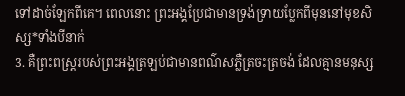ទៅដាច់ឡែកពីគេ។ ពេលនោះ ព្រះអង្គប្រែជាមានទ្រង់ទ្រាយប្លែកពីមុននៅមុខសិស្ស*ទាំងបីនាក់
3. គឺព្រះពស្ដ្ររបស់ព្រះអង្គត្រឡប់ជាមានពណ៌សភ្លឺត្រចះត្រចង់ ដែលគ្មានមនុស្ស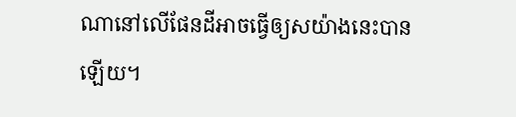ណានៅលើផែនដីអាចធ្វើឲ្យសយ៉ាងនេះបានឡើយ។